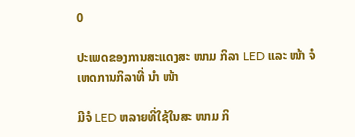0

ປະເພດຂອງການສະແດງສະ ໜາມ ກິລາ LED ແລະ ໜ້າ ຈໍເຫດການກິລາທີ່ ນຳ ໜ້າ

ມີຈໍ LED ຫລາຍທີ່ໃຊ້ໃນສະ ໜາມ ກິ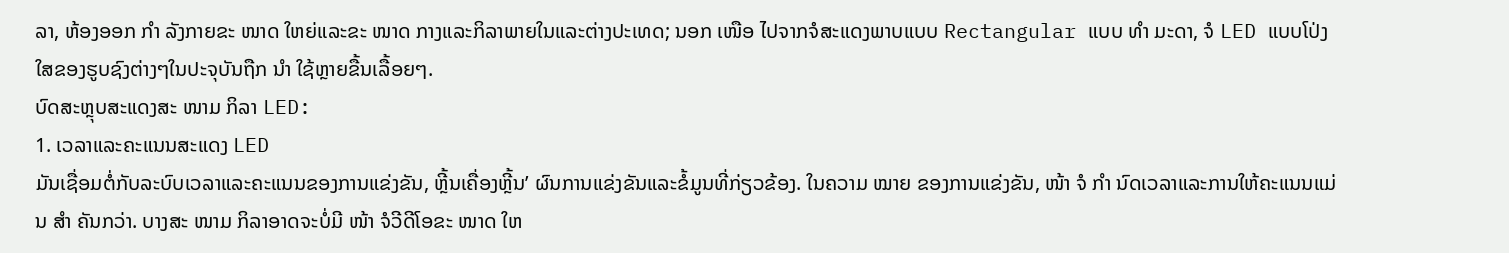ລາ, ຫ້ອງອອກ ກຳ ລັງກາຍຂະ ໜາດ ໃຫຍ່ແລະຂະ ໜາດ ກາງແລະກິລາພາຍໃນແລະຕ່າງປະເທດ; ນອກ ເໜືອ ໄປຈາກຈໍສະແດງພາບແບບ Rectangular ແບບ ທຳ ມະດາ, ຈໍ LED ແບບໂປ່ງໃສຂອງຮູບຊົງຕ່າງໆໃນປະຈຸບັນຖືກ ນຳ ໃຊ້ຫຼາຍຂື້ນເລື້ອຍໆ.
ບົດສະຫຼຸບສະແດງສະ ໜາມ ກິລາ LED:
1. ເວລາແລະຄະແນນສະແດງ LED
ມັນເຊື່ອມຕໍ່ກັບລະບົບເວລາແລະຄະແນນຂອງການແຂ່ງຂັນ, ຫຼີ້ນເຄື່ອງຫຼີ້ນ’ ຜົນການແຂ່ງຂັນແລະຂໍ້ມູນທີ່ກ່ຽວຂ້ອງ. ໃນຄວາມ ໝາຍ ຂອງການແຂ່ງຂັນ, ໜ້າ ຈໍ ກຳ ນົດເວລາແລະການໃຫ້ຄະແນນແມ່ນ ສຳ ຄັນກວ່າ. ບາງສະ ໜາມ ກິລາອາດຈະບໍ່ມີ ໜ້າ ຈໍວີດີໂອຂະ ໜາດ ໃຫ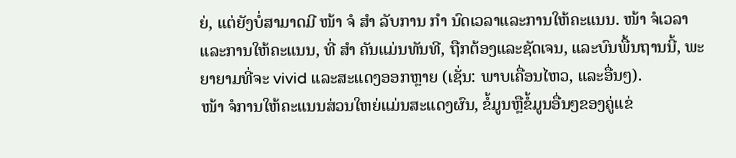ຍ່, ແຕ່ຍັງບໍ່ສາມາດມີ ໜ້າ ຈໍ ສຳ ລັບການ ກຳ ນົດເວລາແລະການໃຫ້ຄະແນນ. ໜ້າ ຈໍເວລາແລະການໃຫ້ຄະແນນ, ທີ່ ສຳ ຄັນແມ່ນທັນທີ, ຖືກຕ້ອງແລະຊັດເຈນ, ແລະບົນພື້ນຖານນີ້, ພະຍາຍາມທີ່ຈະ vivid ແລະສະແດງອອກຫຼາຍ (ເຊັ່ນ: ພາບເຄື່ອນໄຫວ, ແລະອື່ນໆ).
ໜ້າ ຈໍການໃຫ້ຄະແນນສ່ວນໃຫຍ່ແມ່ນສະແດງຜົນ, ຂໍ້ມູນຫຼືຂໍ້ມູນອື່ນໆຂອງຄູ່ແຂ່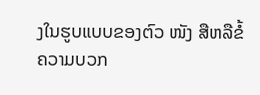ງໃນຮູບແບບຂອງຕົວ ໜັງ ສືຫລືຂໍ້ຄວາມບວກ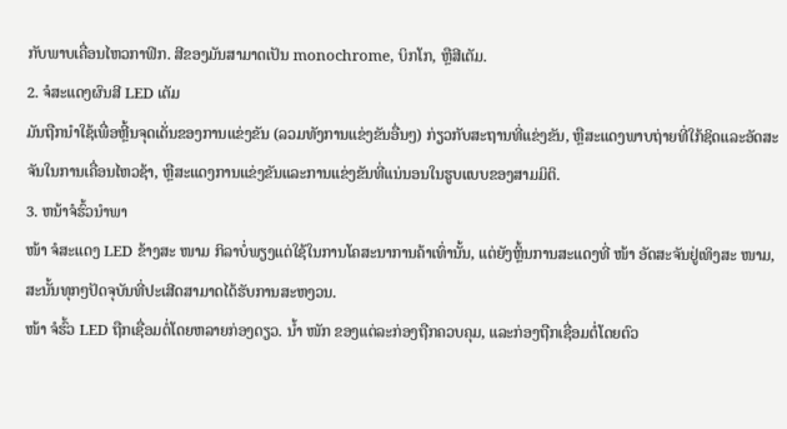ກັບພາບເຄື່ອນໄຫວກາຟິກ. ສີຂອງມັນສາມາດເປັນ monochrome, ບິກໂກ, ຫຼືສີເຕັມ.
2. ຈໍສະແດງຜົນສີ LED ເຕັມ
ມັນຖືກນໍາໃຊ້ເພື່ອຫຼີ້ນຈຸດເດັ່ນຂອງການແຂ່ງຂັນ (ລວມທັງການແຂ່ງຂັນອື່ນໆ) ກ່ຽວກັບສະຖານທີ່ແຂ່ງຂັນ, ຫຼືສະແດງພາບຖ່າຍທີ່ໃກ້ຊິດແລະອັດສະຈັນໃນການເຄື່ອນໄຫວຊ້າ, ຫຼືສະແດງການແຂ່ງຂັນແລະການແຂ່ງຂັນທີ່ແນ່ນອນໃນຮູບແບບຂອງສາມມິຕິ.
3. ຫນ້າຈໍຮົ້ວນໍາພາ
ໜ້າ ຈໍສະແດງ LED ຂ້າງສະ ໜາມ ກິລາບໍ່ພຽງແຕ່ໃຊ້ໃນການໂຄສະນາການຄ້າເທົ່ານັ້ນ, ແຕ່ຍັງຫຼິ້ນການສະແດງທີ່ ໜ້າ ອັດສະຈັນຢູ່ເທິງສະ ໜາມ, ສະນັ້ນທຸກໆປັດຈຸບັນທີ່ປະເສີດສາມາດໄດ້ຮັບການສະຫງວນ.
ໜ້າ ຈໍຮົ້ວ LED ຖືກເຊື່ອມຕໍ່ໂດຍຫລາຍກ່ອງດຽວ. ນໍ້າ ໜັກ ຂອງແຕ່ລະກ່ອງຖືກຄວບຄຸມ, ແລະກ່ອງຖືກເຊື່ອມຕໍ່ໂດຍຕົວ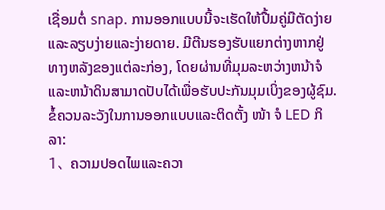ເຊື່ອມຕໍ່ snap. ການອອກແບບນີ້ຈະເຮັດໃຫ້ປື້ມຄູ່ມືຕັດງ່າຍແລະລຽບງ່າຍແລະງ່າຍດາຍ. ມີຕີນຮອງຮັບແຍກຕ່າງຫາກຢູ່ທາງຫລັງຂອງແຕ່ລະກ່ອງ, ໂດຍຜ່ານທີ່ມຸມລະຫວ່າງຫນ້າຈໍແລະຫນ້າດິນສາມາດປັບໄດ້ເພື່ອຮັບປະກັນມຸມເບິ່ງຂອງຜູ້ຊົມ.
ຂໍ້ຄວນລະວັງໃນການອອກແບບແລະຕິດຕັ້ງ ໜ້າ ຈໍ LED ກິລາ:
1、 ຄວາມປອດໄພແລະຄວາ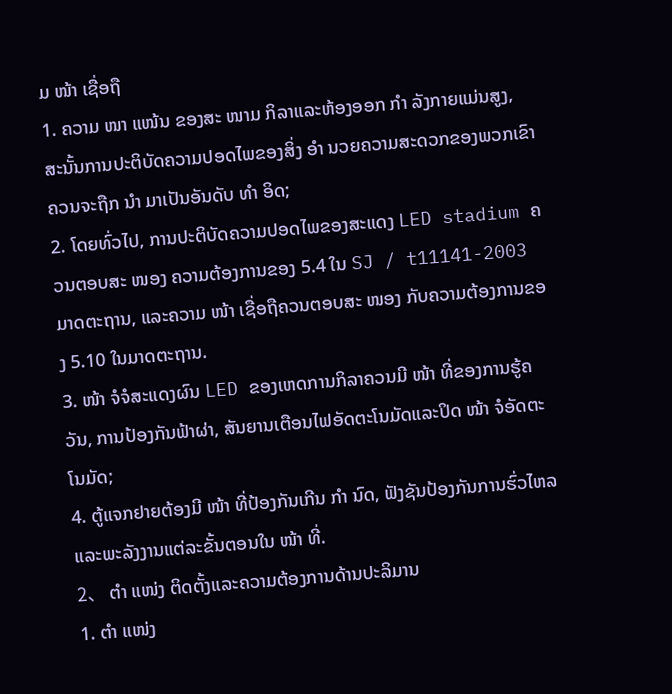ມ ໜ້າ ເຊື່ອຖື
1. ຄວາມ ໜາ ແໜ້ນ ຂອງສະ ໜາມ ກິລາແລະຫ້ອງອອກ ກຳ ລັງກາຍແມ່ນສູງ, ສະນັ້ນການປະຕິບັດຄວາມປອດໄພຂອງສິ່ງ ອຳ ນວຍຄວາມສະດວກຂອງພວກເຂົາຄວນຈະຖືກ ນຳ ມາເປັນອັນດັບ ທຳ ອິດ;
2. ໂດຍທົ່ວໄປ, ການປະຕິບັດຄວາມປອດໄພຂອງສະແດງ LED stadium ຄວນຕອບສະ ໜອງ ຄວາມຕ້ອງການຂອງ 5.4 ໃນ SJ / t11141-2003 ມາດຕະຖານ, ແລະຄວາມ ໜ້າ ເຊື່ອຖືຄວນຕອບສະ ໜອງ ກັບຄວາມຕ້ອງການຂອງ 5.10 ໃນມາດຕະຖານ.
3. ໜ້າ ຈໍຈໍສະແດງຜົນ LED ຂອງເຫດການກິລາຄວນມີ ໜ້າ ທີ່ຂອງການຮູ້ຄວັນ, ການປ້ອງກັນຟ້າຜ່າ, ສັນຍານເຕືອນໄຟອັດຕະໂນມັດແລະປິດ ໜ້າ ຈໍອັດຕະໂນມັດ;
4. ຕູ້ແຈກຢາຍຕ້ອງມີ ໜ້າ ທີ່ປ້ອງກັນເກີນ ກຳ ນົດ, ຟັງຊັນປ້ອງກັນການຮົ່ວໄຫລແລະພະລັງງານແຕ່ລະຂັ້ນຕອນໃນ ໜ້າ ທີ່.
2、 ຕຳ ແໜ່ງ ຕິດຕັ້ງແລະຄວາມຕ້ອງການດ້ານປະລິມານ
1. ຕຳ ແໜ່ງ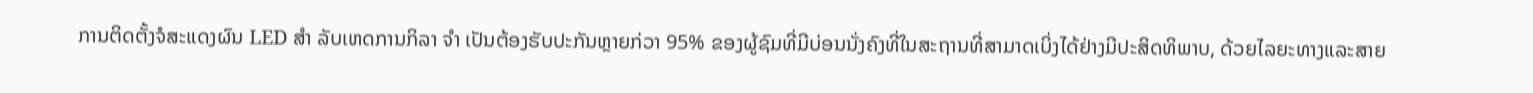ການຕິດຕັ້ງຈໍສະແດງຜົນ LED ສຳ ລັບເຫດການກິລາ ຈຳ ເປັນຕ້ອງຮັບປະກັນຫຼາຍກ່ວາ 95% ຂອງຜູ້ຊົມທີ່ມີບ່ອນນັ່ງຄົງທີ່ໃນສະຖານທີ່ສາມາດເບິ່ງໄດ້ຢ່າງມີປະສິດທິພາບ, ດ້ວຍໄລຍະທາງແລະສາຍ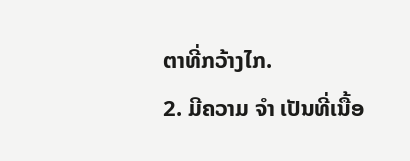ຕາທີ່ກວ້າງໄກ.
2. ມີຄວາມ ຈຳ ເປັນທີ່ເນື້ອ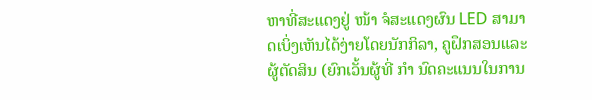ຫາທີ່ສະແດງຢູ່ ໜ້າ ຈໍສະແດງຜົນ LED ສາມາດເບິ່ງເຫັນໄດ້ງ່າຍໂດຍນັກກິລາ, ຄູຝຶກສອນແລະຜູ້ຕັດສິນ (ຍົກເວັ້ນຜູ້ທີ່ ກຳ ນົດຄະແນນໃນການ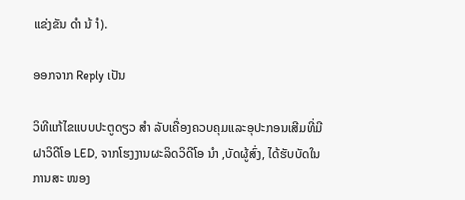ແຂ່ງຂັນ ດຳ ນ້ ຳ).

ອອກຈາກ Reply ເປັນ

ວິທີແກ້ໄຂແບບປະຕູດຽວ ສຳ ລັບເຄື່ອງຄວບຄຸມແລະອຸປະກອນເສີມທີ່ມີຝາວິດີໂອ LED, ຈາກໂຮງງານຜະລິດວິດີໂອ ນຳ ,ບັດຜູ້ສົ່ງ, ໄດ້ຮັບບັດໃນການສະ ໜອງ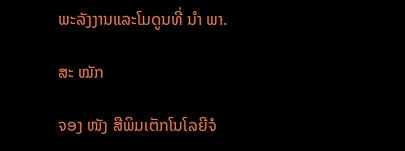ພະລັງງານແລະໂມດູນທີ່ ນຳ ພາ.

ສະ ໝັກ

ຈອງ ໜັງ ສືພິມເຕັກໂນໂລຍີຈໍ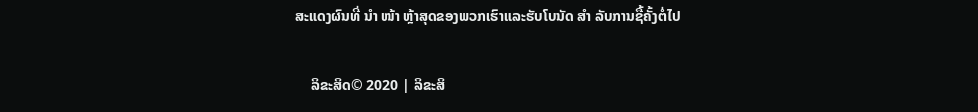ສະແດງຜົນທີ່ ນຳ ໜ້າ ຫຼ້າສຸດຂອງພວກເຮົາແລະຮັບໂບນັດ ສຳ ລັບການຊື້ຄັ້ງຕໍ່ໄປ

    ລິຂະສິດ© 2020 | ລິຂະສິ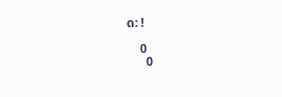ດ: !

    0
      0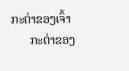ກະຕ່າຂອງເຈົ້າ
      ກະຕ່າຂອງ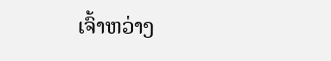ເຈົ້າຫວ່າງ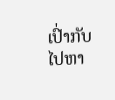ເປົ່າກັບໄປຫາ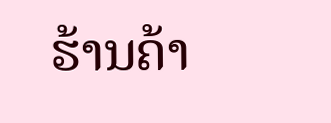ຮ້ານຄ້າ